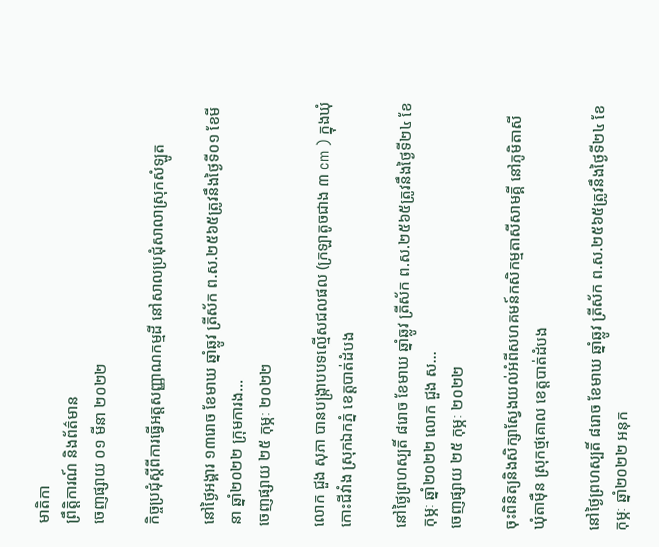មាតិកា
ព្រឹត្តិការណ៍ និងព័ត៌មាន
ចេញផ្សាយ ០១ មីនា ២០២២

កិច្ចប្រជុំស្តីពីការធ្វើអត្តសញ្ញាណកម្មដី នៅសាលប្រជុំសាលាស្រុកសំឡូត

នៅថ្ងៃអង្គារ ១៣រោច ខែមាឃ ឆ្នាំឆ្លូវ ត្រីស័ក ព.ស.២៥៦៥ត្រូវនឹងថ្ងៃទី០១ ខែមីនា ឆ្នាំ២០២២ ក្រុមការង...
ចេញផ្សាយ ២៥ កុម្ភៈ ២០២២

លោក ជួង សុភា បានបង្ក្រាបបទល្មើសជលផល (ក្រឡាតូចជាង ៣ cm ) ក្នុងឃុំកោះជីវាំង ស្រុកឯកភ្នំ ខេត្ដបាត់ដំបង

នៅថ្ងៃព្រហស្បតិ៍ ៨រោច ខែមាឃ ឆ្នាំឆ្លូវ ត្រីស័ក ព.ស.២៥៦៥ត្រូវនឹងថ្ងៃទី២៤ ខែកុម្ភៈ ឆ្នាំ២០២២ លោក ជួង ស...
ចេញផ្សាយ ២៥ កុម្ភៈ ២០២២

ចុះពិនិត្យនិងសិក្សាស្វែងយល់អំពីសហគមន៍កសិកម្មតាសីសាមគ្គី នៅភូមិតាសី ឃុំតាម៉ឺន ស្រុកថ្មគោល ខេត្តបាត់ដំបង

នៅថ្ងៃព្រហស្បតិ៍ ៨រោច ខែមាឃ ឆ្នាំឆ្លូវ ត្រីស័ក ព.ស.២៥៦៥ត្រូវនឹងថ្ងៃទី២៤ ខែកុម្ភៈ ឆ្នាំ២០២២ អនុក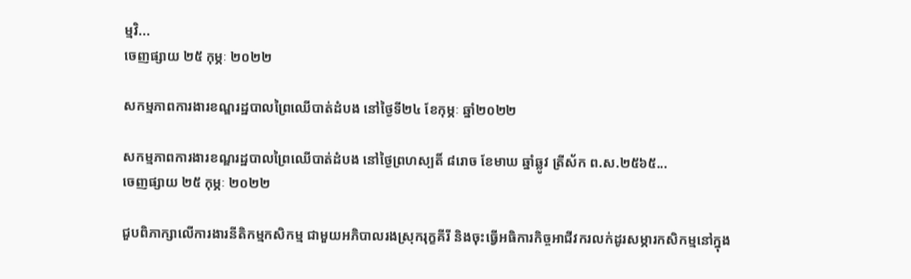ម្មវិ...
ចេញផ្សាយ ២៥ កុម្ភៈ ២០២២

សកម្មភាពការងារខណ្ឌរដ្ឋបាលព្រៃឈើបាត់ដំបង នៅថ្ងៃទី២៤ ខែកុម្ភៈ ឆ្នាំ២០២២

សកម្មភាពការងារខណ្ឌរដ្ឋបាលព្រៃឈើបាត់ដំបង នៅថ្ងៃព្រហស្បតិ៍ ៨រោច ខែមាឃ ឆ្នាំឆ្លូវ ត្រីស័ក ព.ស.២៥៦៥...
ចេញផ្សាយ ២៥ កុម្ភៈ ២០២២

ជួបពិភាក្សាលើការងារនីតិកម្មកសិកម្ម ជាមួយអភិបាលរងស្រុករុក្ខគីរី និងចុះធ្វើអធិការកិច្ចអាជីវករលក់ដូរសម្ភារកសិកម្មនៅក្នុង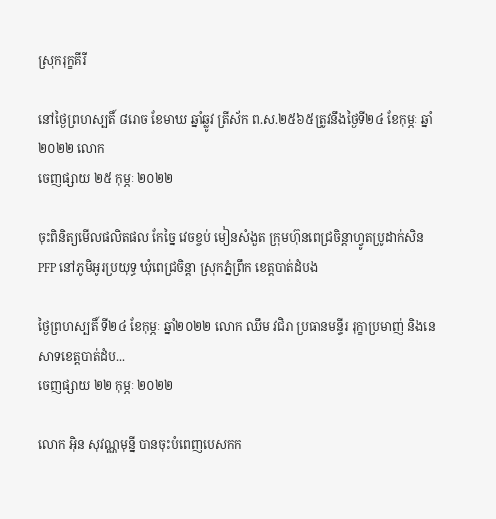ស្រុករុក្ខគីរី

នៅថ្ងៃព្រហស្បតិ៍ ៨រោច ខែមាឃ ឆ្នាំឆ្លូវ ត្រីស័ក ព.ស.២៥៦៥ត្រូវនឹងថ្ងៃទី២៤ ខែកុម្ភៈ ឆ្នាំ២០២២ លោក
ចេញផ្សាយ ២៥ កុម្ភៈ ២០២២

ចុះពិនិត្យមើលផលិតផល កែច្នៃ វេចខ្ចប់ មៀនសំងួត ក្រុមហ៊ុនពេជ្រចិន្ដាហ្វូតប្រូដាក់សិន PFP នៅភូមិអូរប្រយុទ្ធ ឃុំពេជ្រចិន្តា ស្រុកភ្នំព្រឹក ខេត្តបាត់ដំបង

ថ្ងៃព្រហស្បតិ៍ ទី២៤ ខែកុម្ភៈ ឆ្នាំ២០២២ លោក ឈឹម វជិរា ប្រធានមន្ទីរ រុក្ខាប្រមាញ់ និងនេសាទខេត្តបាត់ដំប...
ចេញផ្សាយ ២២ កុម្ភៈ ២០២២

លោក អុិន សុវណ្ណមុន្នី បានចុះបំពេញបេសកក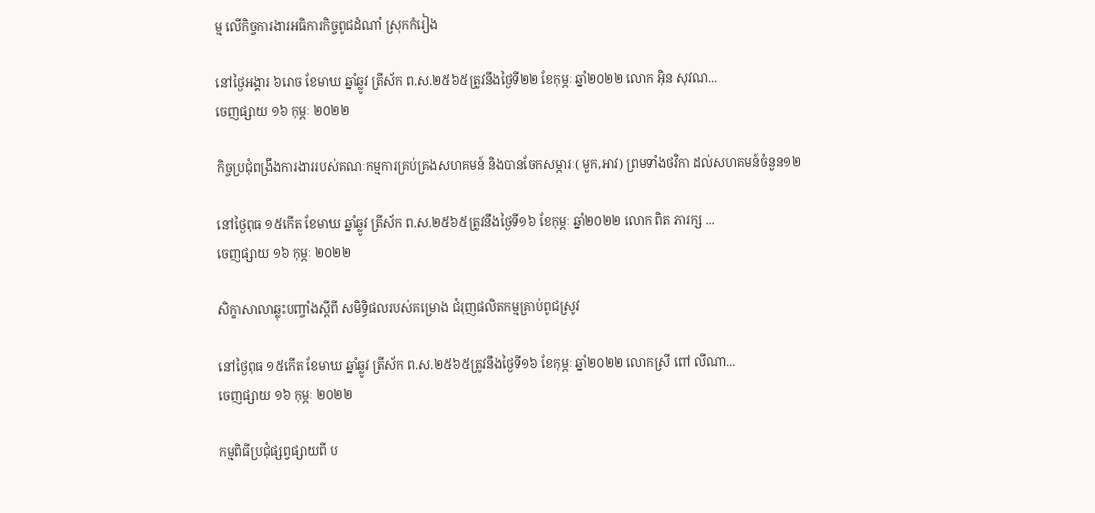ម្ម លើកិច្ចការងារអធិការកិច្ចពូជដំណាំ ស្រុកកំរៀង

នៅថ្ងៃអង្គារ ៦រោច ខែមាឃ ឆ្នាំឆ្លូវ ត្រីស័ក ព.ស.២៥៦៥ត្រូវនឹងថ្ងៃទី២២ ខែកុម្ភៈ ឆ្នាំ២០២២ លោក អុិន សុវណ...
ចេញផ្សាយ ១៦ កុម្ភៈ ២០២២

កិច្ចប្រជុំពង្រឹងការងាររបស់គណៈកម្មការគ្រប់គ្រងសហគមន៍ និងបានចែកសម្ភារៈ( មួក,អាវ) ព្រមទាំងថវិកា ដល់សហគមន៍ចំនួន១២

នៅថ្ងៃពុធ ១៥កើត ខែមាឃ ឆ្នាំឆ្លូវ ត្រីស័ក ព.ស.២៥៦៥ត្រូវនឹងថ្ងៃទី១៦ ខែកុម្ភៈ ឆ្នាំ២០២២ លោក ពិត ភារក្ស ...
ចេញផ្សាយ ១៦ កុម្ភៈ ២០២២

សិក្ខាសាលាឆ្លុះបញ្ចាំងស្តីពី សមិទ្ធិផលរបស់គម្រោង ជំរុញផលិតកម្មគ្រាប់ពូជស្រូវ

នៅថ្ងៃពុធ ១៥កើត ខែមាឃ ឆ្នាំឆ្លូវ ត្រីស័ក ព.ស.២៥៦៥ត្រូវនឹងថ្ងៃទី១៦ ខែកុម្ភៈ ឆ្នាំ២០២២ លោកស្រី ពៅ លីណា...
ចេញផ្សាយ ១៦ កុម្ភៈ ២០២២

កម្មពិធីប្រជុំផ្សព្វផ្សាយពី ប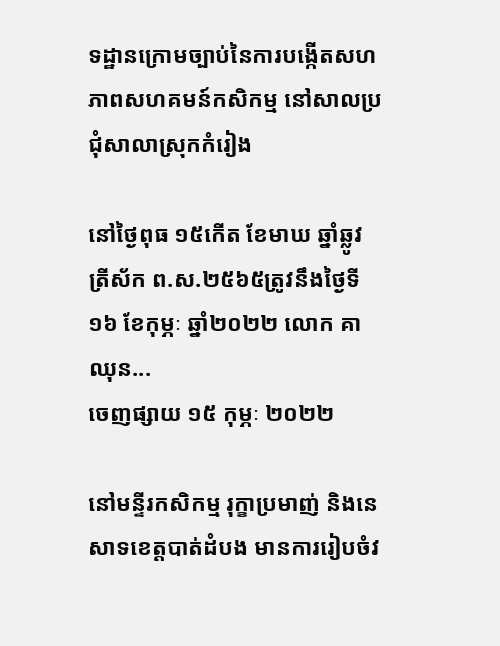ទដ្ឋានក្រោមច្បាប់នៃការបង្កើតសហភាពសហគមន៍កសិកម្ម នៅសាលប្រជុំសាលាស្រុកកំរៀង

នៅថ្ងៃពុធ ១៥កើត ខែមាឃ ឆ្នាំឆ្លូវ ត្រីស័ក ព.ស.២៥៦៥ត្រូវនឹងថ្ងៃទី១៦ ខែកុម្ភៈ ឆ្នាំ២០២២ លោក គា ឈុន...
ចេញផ្សាយ ១៥ កុម្ភៈ ២០២២

នៅមន្ទីរកសិកម្ម រុក្ខាប្រមាញ់ និងនេសាទខេត្តបាត់ដំបង មានការរៀបចំវ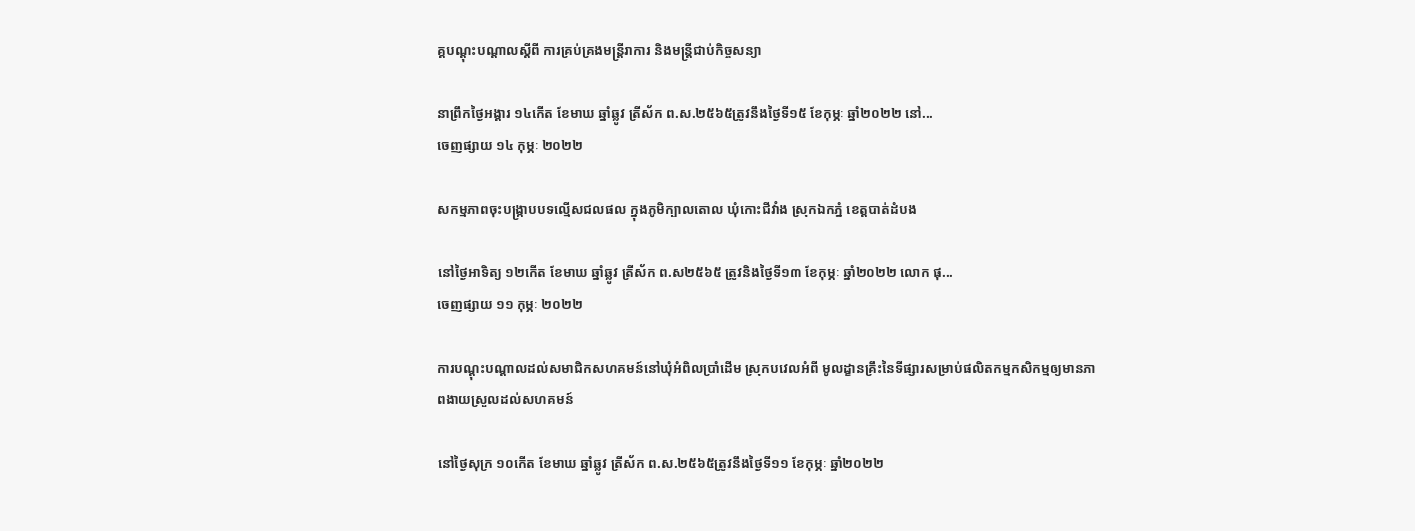គ្គបណ្តុះបណ្តាលស្តីពី ការគ្រប់គ្រងមន្ត្រីរាការ និងមន្រ្តីជាប់កិច្ចសន្យា

នាព្រឹកថ្ងៃអង្គារ ១៤កើត ខែមាឃ ឆ្នាំឆ្លូវ ត្រីស័ក ព.ស.២៥៦៥ត្រូវនឹងថ្ងៃទី១៥ ខែកុម្ភៈ ឆ្នាំ២០២២ នៅ...
ចេញផ្សាយ ១៤ កុម្ភៈ ២០២២

សកម្មភាពចុះបង្ក្រាបបទល្មើសជលផល ក្នុងភូមិក្បាលតោល ឃុំកោះជីវាំង ស្រុកឯកភ្នំ ខេត្ដបាត់ដំបង

នៅថ្ងៃអាទិត្យ ១២កើត ខែមាឃ ឆ្នាំឆ្លូវ ត្រីស័ក ព.ស២៥៦៥ ត្រូវនិងថ្ងៃទី១៣ ខែកុម្ភៈ ឆ្នាំ២០២២ លោក ផុ...
ចេញផ្សាយ ១១ កុម្ភៈ ២០២២

ការបណ្តុះបណ្តាលដល់សមាជិកសហគមន៍នៅឃុំអំពិលប្រាំដើម ស្រុកបវេលអំពី មូលដ្ខានគ្រឹះនៃទីផ្សារសម្រាប់ផលិតកម្មកសិកម្មឲ្យមានភាពងាយស្រួលដល់សហគមន៍

នៅថ្ងៃសុក្រ ១០កើត ខែមាឃ ឆ្នាំឆ្លូវ ត្រីស័ក ព.ស.២៥៦៥ត្រូវនឹងថ្ងៃទី១១ ខែកុម្ភៈ ឆ្នាំ២០២២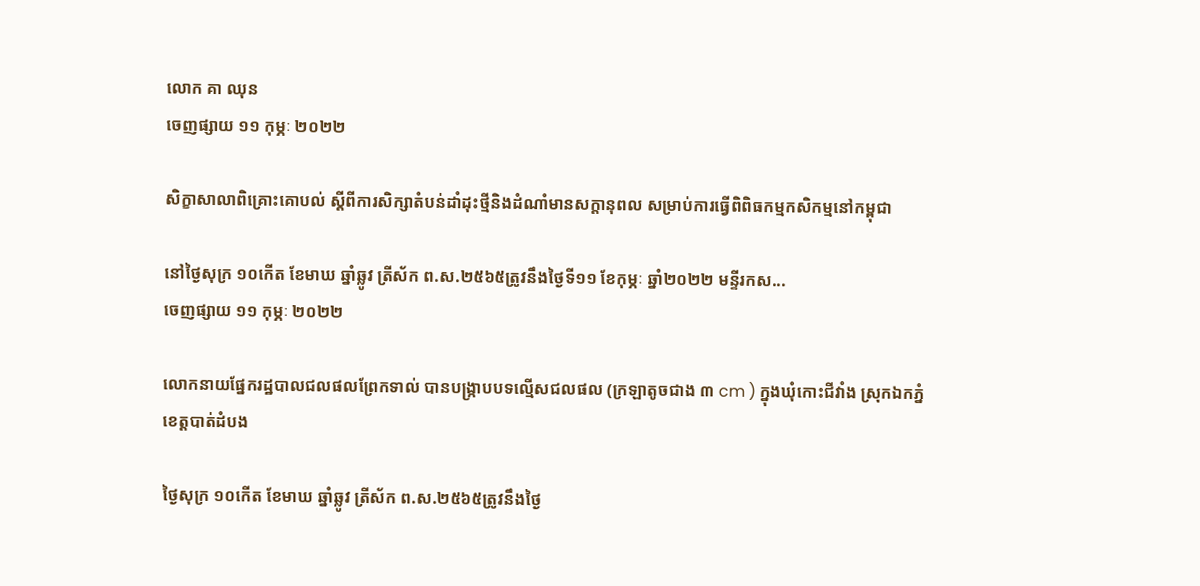លោក គា ឈុន
ចេញផ្សាយ ១១ កុម្ភៈ ២០២២

សិក្ខាសាលាពិគ្រោះគោបល់ ស្តីពីការសិក្សាតំបន់ដាំដុះថ្មីនិងដំណាំមានសក្តានុពល សម្រាប់ការធ្វើពិពិធកម្មកសិកម្មនៅកម្ពុជា

នៅថ្ងៃសុក្រ ១០កើត ខែមាឃ ឆ្នាំឆ្លូវ ត្រីស័ក ព.ស.២៥៦៥ត្រូវនឹងថ្ងៃទី១១ ខែកុម្ភៈ ឆ្នាំ២០២២ មន្ទីរកស...
ចេញផ្សាយ ១១ កុម្ភៈ ២០២២

លោកនាយផ្នែករដ្ឋបាលជលផលព្រែកទាល់ បានបង្ក្រាបបទល្មើសជលផល (ក្រឡាតូចជាង ៣ cm ) ក្នុងឃុំកោះជីវាំង ស្រុកឯកភ្នំ ខេត្ដបាត់ដំបង

ថ្ងៃសុក្រ ១០កើត ខែមាឃ ឆ្នាំឆ្លូវ ត្រីស័ក ព.ស.២៥៦៥ត្រូវនឹងថ្ងៃ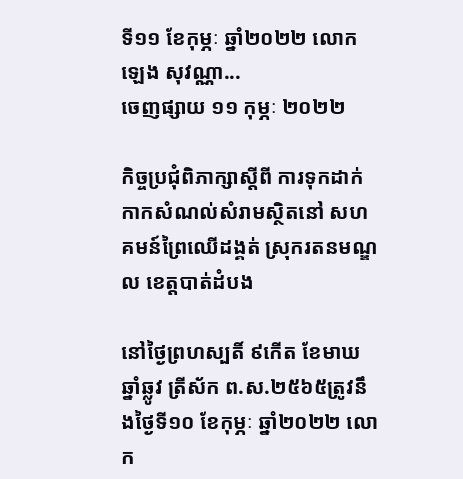ទី១១ ខែកុម្ភៈ ឆ្នាំ២០២២ លោក ឡេង សុវណ្ណា...
ចេញផ្សាយ ១១ កុម្ភៈ ២០២២

កិច្ចប្រជុំពិភាក្សាស្តីពី ការទុកដាក់កាកសំណល់សំរាមស្ថិតនៅ សហគមន៍ព្រៃឈើដង្គត់ ស្រុករតនមណ្ឌល ខេត្តបាត់ដំបង

នៅថ្ងៃព្រហស្បតិ៍ ៩កើត ខែមាឃ ឆ្នាំឆ្លូវ ត្រីស័ក ព.ស.២៥៦៥ត្រូវនឹងថ្ងៃទី១០ ខែកុម្ភៈ ឆ្នាំ២០២២ លោក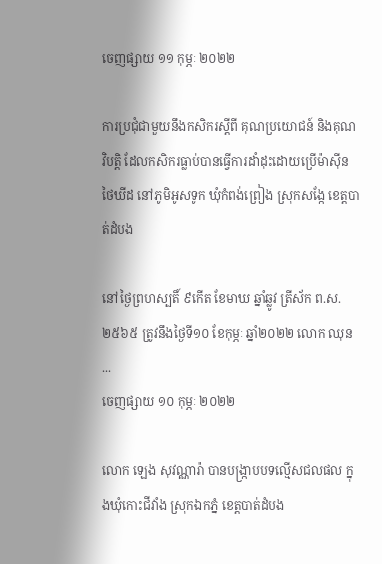ចេញផ្សាយ ១១ កុម្ភៈ ២០២២

ការប្រជុំជាមួយនឹងកសិករស្តីពី គុណប្រយោជន៍ និងគុណវិបត្តិ ដែលកសិករធ្លាប់បានធ្វើការដាំដុះដោយប្រើម៉ាស៊ីនថៃឃីដ នៅភូមិអូសទូក ឃុំកំពង់ព្រៀង ស្រុកសង្កែ ខេត្តបាត់ដំបង

នៅថ្ងៃព្រហស្បតិ៍ ៩កើត ខែមាឃ ឆ្នាំឆ្លូវ ត្រីស័ក ព.ស.២៥៦៥ ត្រូវនឹងថ្ងៃទី១០ ខែកុម្ភៈ ឆ្នាំ២០២២ លោក ឈុន ...
ចេញផ្សាយ ១០ កុម្ភៈ ២០២២

លោក ឡេង សុវណ្ណារ៉ា បានបង្ក្រាបបទល្មើសជលផល ក្នុងឃុំកោះជីវាំង ស្រុកឯកភ្នំ ខេត្ដបាត់ដំបង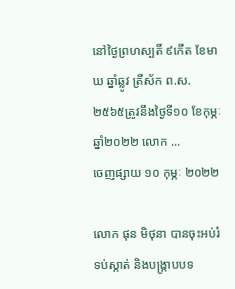នៅថ្ងៃព្រហស្បតិ៍ ៩កើត ខែមាឃ ឆ្នាំឆ្លូវ ត្រីស័ក ព.ស.២៥៦៥ត្រូវនឹងថ្ងៃទី១០ ខែកុម្ភៈ ឆ្នាំ២០២២ លោក ...
ចេញផ្សាយ ១០ កុម្ភៈ ២០២២

លោក ផុន មិថុនា បានចុះអប់រំ ទប់ស្កាត់ និងបង្ក្រាបបទ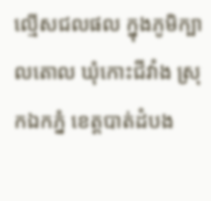ល្មើសជលផល ក្នុងភូមិក្បាលតោល ឃុំកោះជីវាំង ស្រុកឯកភ្នំ ខេត្ដបាត់ដំបង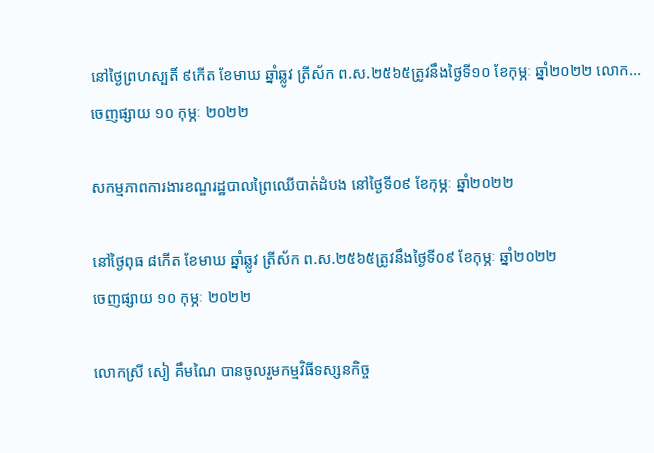នៅថ្ងៃព្រហស្បតិ៍ ៩កើត ខែមាឃ ឆ្នាំឆ្លូវ ត្រីស័ក ព.ស.២៥៦៥ត្រូវនឹងថ្ងៃទី១០ ខែកុម្ភៈ ឆ្នាំ២០២២ លោក...
ចេញផ្សាយ ១០ កុម្ភៈ ២០២២

សកម្មភាពការងារខណ្ឌរដ្ឋបាលព្រៃឈើបាត់ដំបង នៅថ្ងៃទី០៩ ខែកុម្ភៈ ឆ្នាំ២០២២

នៅថ្ងៃពុធ ៨កើត ខែមាឃ ឆ្នាំឆ្លូវ ត្រីស័ក ព.ស.២៥៦៥ត្រូវនឹងថ្ងៃទី០៩ ខែកុម្ភៈ ឆ្នាំ២០២២
ចេញផ្សាយ ១០ កុម្ភៈ ២០២២

លោកស្រី សៀ គឹមណៃ បានចូលរួមកម្មវិធីទស្សនកិច្ច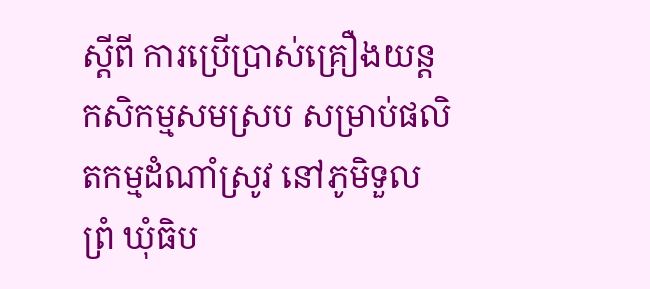ស្តីពី ការប្រើប្រាស់គ្រឿងយន្តកសិកម្មសមស្រប សម្រាប់ផលិតកម្មដំណាំស្រូវ នៅភូមិទួលព្រំ ឃុំធិប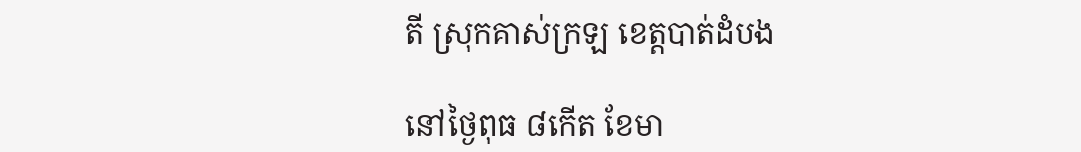តី ស្រុកគាស់ក្រឡ ខេត្តបាត់ដំបង

នៅថ្ងៃពុធ ៨កើត ខែមា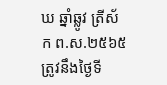ឃ ឆ្នាំឆ្លូវ ត្រីស័ក ព.ស.២៥៦៥ត្រូវនឹងថ្ងៃទី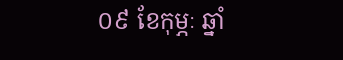០៩ ខែកុម្ភៈ ឆ្នាំ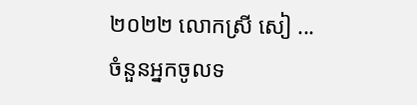២០២២ លោកស្រី សៀ ...
ចំនួនអ្នកចូលទ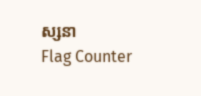ស្សនា
Flag Counter